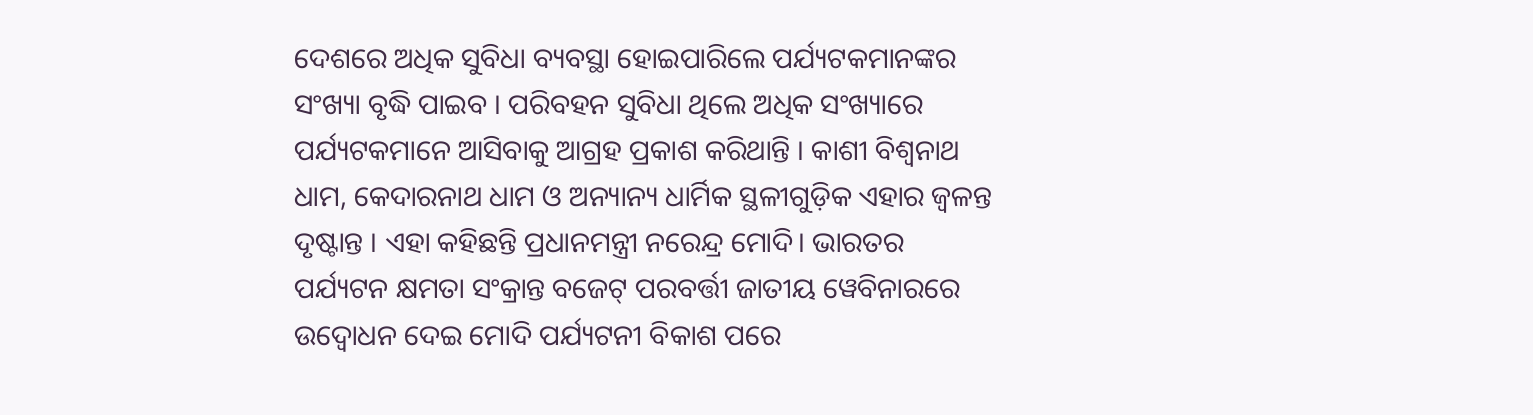ଦେଶରେ ଅଧିକ ସୁବିଧା ବ୍ୟବସ୍ଥା ହୋଇପାରିଲେ ପର୍ଯ୍ୟଟକମାନଙ୍କର ସଂଖ୍ୟା ବୃଦ୍ଧି ପାଇବ । ପରିବହନ ସୁବିଧା ଥିଲେ ଅଧିକ ସଂଖ୍ୟାରେ ପର୍ଯ୍ୟଟକମାନେ ଆସିବାକୁ ଆଗ୍ରହ ପ୍ରକାଶ କରିଥାନ୍ତି । କାଶୀ ବିଶ୍ୱନାଥ ଧାମ, କେଦାରନାଥ ଧାମ ଓ ଅନ୍ୟାନ୍ୟ ଧାର୍ମିକ ସ୍ଥଳୀଗୁଡ଼ିକ ଏହାର ଜ୍ୱଳନ୍ତ ଦୃଷ୍ଟାନ୍ତ । ଏହା କହିଛନ୍ତି ପ୍ରଧାନମନ୍ତ୍ରୀ ନରେନ୍ଦ୍ର ମୋଦି। ଭାରତର ପର୍ଯ୍ୟଟନ କ୍ଷମତା ସଂକ୍ରାନ୍ତ ବଜେଟ୍ ପରବର୍ତ୍ତୀ ଜାତୀୟ ୱେବିନାରରେ ଉଦ୍ବୋଧନ ଦେଇ ମୋଦି ପର୍ଯ୍ୟଟନୀ ବିକାଶ ପରେ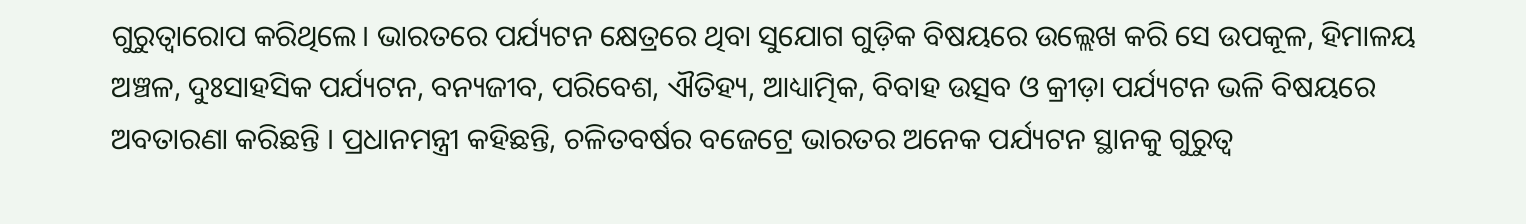ଗୁରୁତ୍ୱାରୋପ କରିଥିଲେ। ଭାରତରେ ପର୍ଯ୍ୟଟନ କ୍ଷେତ୍ରରେ ଥିବା ସୁଯୋଗ ଗୁଡ଼ିକ ବିଷୟରେ ଉଲ୍ଲେଖ କରି ସେ ଉପକୂଳ, ହିମାଳୟ ଅଞ୍ଚଳ, ଦୁଃସାହସିକ ପର୍ଯ୍ୟଟନ, ବନ୍ୟଜୀବ, ପରିବେଶ, ଐତିହ୍ୟ, ଆଧ୍ୟାତ୍ମିକ, ବିବାହ ଉତ୍ସବ ଓ କ୍ରୀଡ଼ା ପର୍ଯ୍ୟଟନ ଭଳି ବିଷୟରେ ଅବତାରଣା କରିଛନ୍ତି । ପ୍ରଧାନମନ୍ତ୍ରୀ କହିଛନ୍ତି, ଚଳିତବର୍ଷର ବଜେଟ୍ରେ ଭାରତର ଅନେକ ପର୍ଯ୍ୟଟନ ସ୍ଥାନକୁ ଗୁରୁତ୍ୱ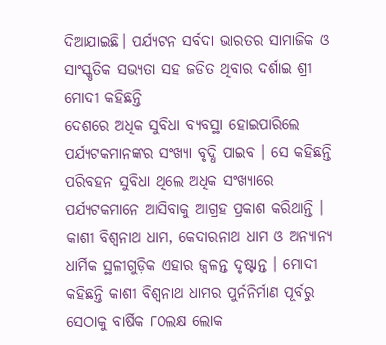ଦିଆଯାଇଛି। ପର୍ଯ୍ୟଟନ ସର୍ବଦା ଭାରତର ସାମାଜିକ ଓ ସାଂସ୍କୃତିକ ସଭ୍ୟତା ସହ ଜଡିତ ଥିବାର ଦର୍ଶାଇ ଶ୍ରୀ ମୋଦୀ କହିଛନ୍ତି
ଦେଶରେ ଅଧିକ ସୁବିଧା ବ୍ୟବସ୍ଥା ହୋଇପାରିଲେ ପର୍ଯ୍ୟଟକମାନଙ୍କର ସଂଖ୍ୟା ବୃଦ୍ଧି ପାଇବ । ସେ କହିଛନ୍ତି ପରିବହନ ସୁବିଧା ଥିଲେ ଅଧିକ ସଂଖ୍ୟାରେ ପର୍ଯ୍ୟଟକମାନେ ଆସିବାକୁ ଆଗ୍ରହ ପ୍ରକାଶ କରିଥାନ୍ତି । କାଶୀ ବିଶ୍ୱନାଥ ଧାମ, କେଦାରନାଥ ଧାମ ଓ ଅନ୍ୟାନ୍ୟ ଧାର୍ମିକ ସ୍ଥଳୀଗୁଡ଼ିକ ଏହାର ଜ୍ୱଳନ୍ତ ଦୃଷ୍ଟାନ୍ତ । ମୋଦୀ କହିଛନ୍ତି କାଶୀ ବିଶ୍ୱନାଥ ଧାମର ପୁର୍ନନିର୍ମାଣ ପୂର୍ବରୁ ସେଠାକୁ ବାର୍ଷିକ ୮୦ଲକ୍ଷ ଲୋକ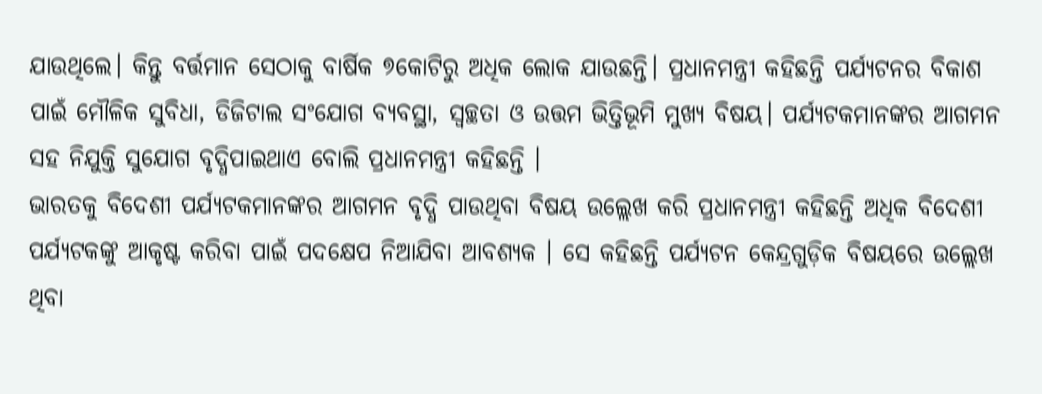ଯାଉଥିଲେ। କିନ୍ତୁ ବର୍ତ୍ତମାନ ସେଠାକୁ ବାର୍ଷିକ ୭କୋଟିରୁ ଅଧିକ ଲୋକ ଯାଉଛନ୍ତି। ପ୍ରଧାନମନ୍ତ୍ରୀ କହିଛନ୍ତି ପର୍ଯ୍ୟଟନର ବିକାଶ ପାଇଁ ମୌଳିକ ସୁବିଧା, ଡିଜିଟାଲ ସଂଯୋଗ ବ୍ୟବସ୍ଥା, ସ୍ୱଚ୍ଛତା ଓ ଉତ୍ତମ ଭିତ୍ତିଭୂମି ମୁଖ୍ୟ ବିଷୟ। ପର୍ଯ୍ୟଟକମାନଙ୍କର ଆଗମନ ସହ ନିଯୁକ୍ତି ସୁଯୋଗ ବୃଦ୍ଧିପାଇଥାଏ ବୋଲି ପ୍ରଧାନମନ୍ତ୍ରୀ କହିଛନ୍ତି ।
ଭାରତକୁ ବିଦେଶୀ ପର୍ଯ୍ୟଟକମାନଙ୍କର ଆଗମନ ବୃଦ୍ଧି ପାଉଥିବା ବିଷୟ ଉଲ୍ଲେଖ କରି ପ୍ରଧାନମନ୍ତ୍ରୀ କହିଛନ୍ତି ଅଧିକ ବିଦେଶୀ ପର୍ଯ୍ୟଟକଙ୍କୁ ଆକୃଷ୍ଟ କରିବା ପାଇଁ ପଦକ୍ଷେପ ନିଆଯିବା ଆବଶ୍ୟକ । ସେ କହିଛନ୍ତି ପର୍ଯ୍ୟଟନ କେନ୍ଦ୍ରଗୁଡ଼ିକ ବିଷୟରେ ଉଲ୍ଲେଖ ଥିବା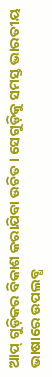ଆପ୍ ଗୁଡ଼ିକର ବିକାଶ କରାଯିବା ଉଚିତ। ସେଗୁଡ଼ିକୁ ସମସ୍ତ ଭାରତୀୟ ଭାଷାରେ ଉପଲବ୍ଧ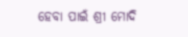ହେବା ପାଇଁ ଶ୍ରୀ ମୋଦି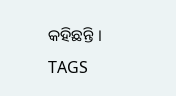କହିଛନ୍ତି ।
TAGS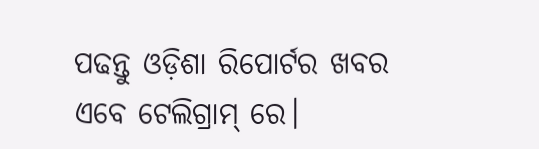ପଢନ୍ତୁ ଓଡ଼ିଶା ରିପୋର୍ଟର ଖବର ଏବେ ଟେଲିଗ୍ରାମ୍ ରେ।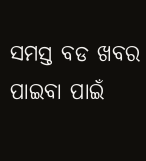ସମସ୍ତ ବଡ ଖବର ପାଇବା ପାଇଁ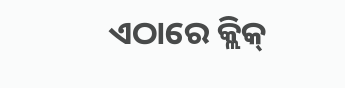ଏଠାରେ କ୍ଲିକ୍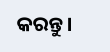କରନ୍ତୁ।